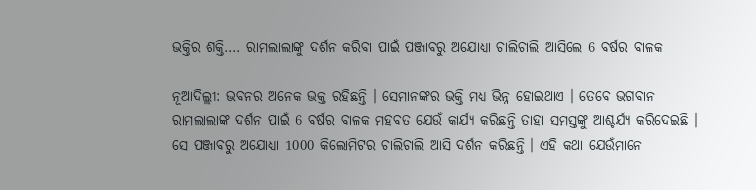ଭକ୍ତିର ଶକ୍ତି…. ରାମଲାଲାଙ୍କୁ ଦର୍ଶନ କରିବା ପାଇଁ ପଞ୍ଜାବରୁ ଅଯୋଧ୍ୟା ଚାଲିଚାଲି ଆସିଲେ 6 ବର୍ଷର ବାଳକ

ନୂଆଦିଲ୍ଲୀ: ଭବନର ଅନେକ ଭକ୍ତ ରହିଛନ୍ତି । ସେମାନଙ୍କର ଭକ୍ତି ମଧ୍ୟ ଭିନ୍ନ ହୋଇଥାଏ । ତେବେ ଭଗବାନ ରାମଲାଲାଙ୍କ ଦର୍ଶନ ପାଇଁ 6 ବର୍ଷର ବାଳକ ମହବତ ଯେଉଁ କାର୍ଯ୍ୟ କରିଛନ୍ତି ତାହା ସମସ୍ତଙ୍କୁ ଆଶ୍ଚର୍ଯ୍ୟ କରିଦେଇଛି । ସେ ପଞ୍ଜାବରୁ ଅଯୋଧ୍ୟା 1000 କିଲୋମିଟର ଚାଲିଚାଲି ଆସି ଦର୍ଶନ କରିଛନ୍ତି । ଏହି କଥା ଯେଉଁମାନେ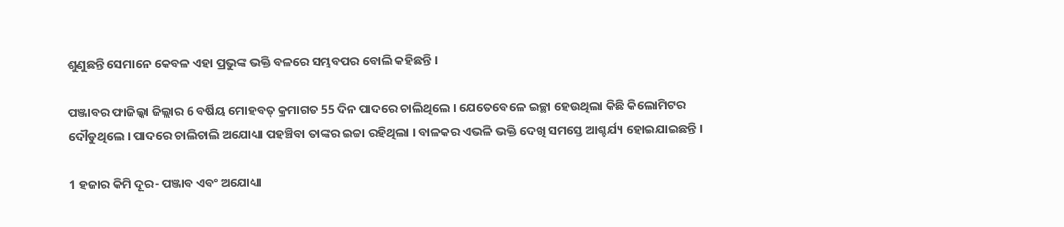ଶୁଣୁଛନ୍ତି ସେମାନେ କେବଳ ଏହା ପ୍ରଭୁଙ୍କ ଭକ୍ତି ବଳରେ ସମ୍ଭବପର ବୋଲି କହିଛନ୍ତି ।

ପଞ୍ଜାବର ଫାଜିଲ୍କା ଜିଲ୍ଲାର 6 ବର୍ଷିୟ ମୋହବତ୍ କ୍ରମାଗତ 55 ଦିନ ପାଦରେ ଚାଲିଥିଲେ । ଯେତେବେଳେ ଇଚ୍ଛା ହେଉଥିଲା କିଛି କିଲୋମିଟର ଦୌଡୁଥିଲେ । ପାଦରେ ଚାଲିଚାଲି ଅଯୋଧ୍ୟା ପହଞ୍ଚିବା ତାଙ୍କର ଇଚ୍ଚା ରହିଥିଲା । ବାଳକର ଏଭଳି ଭକ୍ତି ଦେଖି ସମସ୍ତେ ଆଶ୍ଚର୍ଯ୍ୟ ହୋଇଯାଇଛନ୍ତି ।

1 ହଜାର କିମି ଦୂର- ପଞ୍ଜାବ ଏବଂ ଅଯୋଧ୍ୟା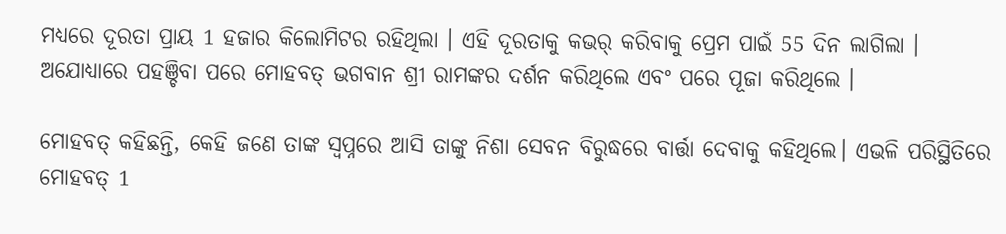ମଧ୍ୟରେ ଦୂରତା ପ୍ରାୟ 1 ହଜାର କିଲୋମିଟର ରହିଥିଲା । ଏହି ଦୂରତାକୁ କଭର୍ କରିବାକୁ ପ୍ରେମ ପାଇଁ 55 ଦିନ ଲାଗିଲା । ଅଯୋଧ୍ୟାରେ ପହଞ୍ଚିବା ପରେ ମୋହବତ୍ ଭଗବାନ ଶ୍ରୀ ରାମଙ୍କର ଦର୍ଶନ କରିଥିଲେ ଏବଂ ପରେ ପୂଜା କରିଥିଲେ ।

ମୋହବତ୍ କହିଛନ୍ତି, କେହି ଜଣେ ତାଙ୍କ ସ୍ୱପ୍ନରେ ଆସି ତାଙ୍କୁ ନିଶା ସେବନ ବିରୁଦ୍ଧରେ ବାର୍ତ୍ତା ଦେବାକୁ କହିଥିଲେ। ଏଭଳି ପରିସ୍ଥିତିରେ ମୋହବତ୍ 1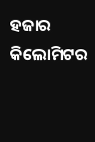ହଜାର କିଲୋମିଟର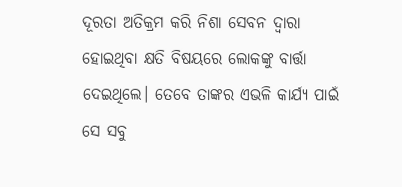ଦୂରତା ଅତିକ୍ରମ କରି ନିଶା ସେବନ ଦ୍ୱାରା ହୋଇଥିବା କ୍ଷତି ବିଷୟରେ ଲୋକଙ୍କୁ ବାର୍ତ୍ତା ଦେଇଥିଲେ। ତେବେ ତାଙ୍କର ଏଭଳି କାର୍ଯ୍ୟ ପାଇଁ ସେ ସବୁ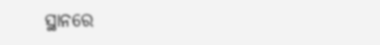ସ୍ଥାନରେ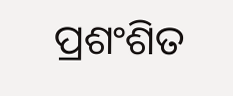ପ୍ରଶଂଶିତ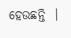ହେଉଛନ୍ତି  ।